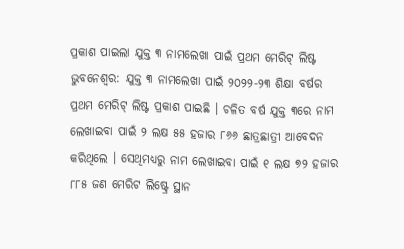ପ୍ରକାଶ ପାଇଲା ଯୁକ୍ତ ୩ ନାମଲେଖା ପାଇଁ ପ୍ରଥମ ମେରିଟ୍ ଲିଷ୍ଟ
ଭୁବନେଶ୍ବର: ଯୁକ୍ତ ୩ ନାମଲେଖା ପାଇଁ ୨୦୨୨-୨୩ ଶିକ୍ଷା ବର୍ଷର ପ୍ରଥମ ମେରିଟ୍ ଲିଷ୍ଟ ପ୍ରକାଶ ପାଇଛି । ଚଳିତ ବର୍ଷ ଯୁକ୍ତ ୩ରେ ନାମ ଲେଖାଇବା ପାଇଁ ୨ ଲକ୍ଷ ୫୫ ହଜାର ୮୬୬ ଛାତ୍ରଛାତ୍ରୀ ଆବେଦନ କରିଥିଲେ । ସେଥିମଧ୍ୟରୁ ନାମ ଲେଖାଇବା ପାଇଁ ୧ ଲକ୍ଷ ୭୨ ହଜାର ୮୮୫ ଜଣ ମେରିଟ ଲିଷ୍ଟ୍ରେ ସ୍ଥାନ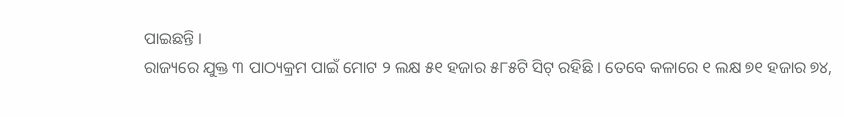ପାଇଛନ୍ତି ।
ରାଜ୍ୟରେ ଯୁକ୍ତ ୩ ପାଠ୍ୟକ୍ରମ ପାଇଁ ମୋଟ ୨ ଲକ୍ଷ ୫୧ ହଜାର ୫୮୫ଟି ସିଟ୍ ରହିଛି । ତେବେ କଳାରେ ୧ ଲକ୍ଷ ୭୧ ହଜାର ୭୪,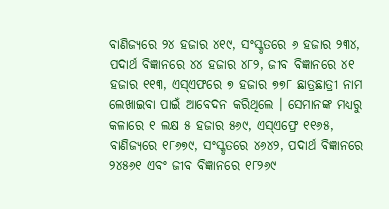ବାଣିଜ୍ୟରେ ୨୪ ହଜାର ୪୧୯, ସଂସ୍କୃତରେ ୬ ହଜାର ୨୩୪, ପଦାର୍ଥ ବିଜ୍ଞାନରେ ୪୪ ହଜାର ୪୮୨, ଜୀବ ବିଜ୍ଞାନରେ ୪୧ ହଜାର ୧୧୩, ଏସ୍ଏଫରେ ୭ ହଜାର ୭୭୮ ଛାତ୍ରଛାତ୍ରୀ ନାମ ଲେଖାଇବା ପାଇଁ ଆବେଦନ କରିଥିଲେ । ସେମାନଙ୍କ ମଧ୍ୟରୁ କଳାରେ ୧ ଲକ୍ଷ ୫ ହଜାର ୫୬୯, ଏସ୍ଏଫ୍ରେ ୧୧୬୫, ବାଣିଜ୍ୟରେ ୧୮୬୭୯, ସଂସ୍କୃତରେ ୪୬୪୨, ପଦାର୍ଥ ବିଜ୍ଞାନରେ ୨୪୫୬୧ ଏବଂ ଜୀବ ବିଜ୍ଞାନରେ ୧୮୨୬୯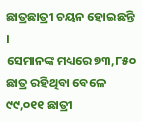ଛାତ୍ରଛାତ୍ରୀ ଚୟନ ହୋଇଛନ୍ତି ।
ସେମାନଙ୍କ ମଧ୍ୟରେ ୭୩,୮୫୦ ଛାତ୍ର ରହିଥିବା ବେଳେ ୯୯,୦୧୧ ଛାତ୍ରୀ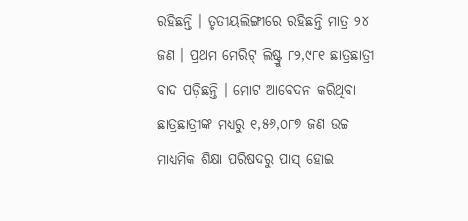ରହିଛନ୍ତି । ତୃତୀୟଲିଙ୍ଗୀରେ ରହିଛନ୍ତି ମାତ୍ର ୨୪ ଜଣ । ପ୍ରଥମ ମେରିଟ୍ ଲିଷ୍ଟ୍ରୁ ୮୨,୯୮୧ ଛାତ୍ରଛାତ୍ରୀ ବାଦ ପଡ଼ିଛନ୍ତି । ମୋଟ ଆବେଦନ କରିଥିବା ଛାତ୍ରଛାତ୍ରୀଙ୍କ ମଧ୍ୟରୁ ୧,୫୬,୦୮୭ ଜଣ ଉଚ୍ଚ ମାଧ୍ୟମିକ ଶିକ୍ଷା ପରିଷଦରୁ ପାସ୍ ହୋଇ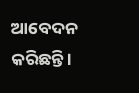ଆବେଦନ କରିଛନ୍ତି ।